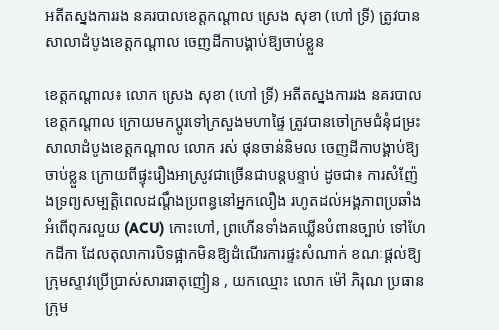អតីតស្នងការរង នគរបាលខេត្តកណ្តាល ស្រេង សុខា (ហៅ ទ្រី) ត្រូវបានសាលាដំបូងខេត្តកណ្តាល ចេញដីកាបង្គាប់ឱ្យចាប់ខ្លួន

ខេត្តកណ្តាល៖ លោក ស្រេង សុខា (ហៅ ទ្រី) អតីតស្នងការរង នគរបាលខេត្តកណ្តាល ក្រោយមកប្តូរទៅក្រសួងមហាផ្ទៃ ត្រូវបានចៅក្រមជំនុំជម្រះសាលាដំបូងខេត្តកណ្តាល លោក រស់ ផុនចាន់និមល ចេញដីកាបង្គាប់ឱ្យចាប់ខ្លួន ក្រោយពីផ្ទុះរឿងអាស្រូវជាច្រើនជាបន្តបន្ទាប់ ដូចជា៖ ការសំញ៉ែងទ្រព្យសម្បត្តិពេលដណ្តឹងប្រពន្ធនៅអ្នកលឿង រហូតដល់អង្គភាពប្រឆាំងអំពើពុករលួយ (ACU) កោះហៅ, ព្រហើនទាំងគឃ្លើនបំពានច្បាប់ ទៅហែកដីកា ដែលតុលាការបិទផ្អាកមិនឱ្យដំណើរការផ្ទះសំណាក់ ខណៈផ្តល់ឱ្យក្រុមស្ទាវប្រើប្រាស់សារធាតុញៀន , យកឈ្មោះ លោក ម៉ៅ ភិរុណ ប្រធានក្រុម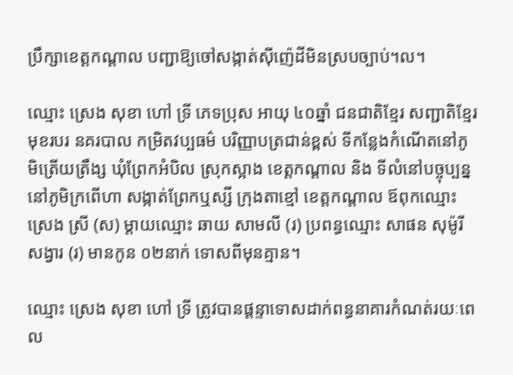ប្រឹក្សាខេត្តកណ្តាល បញ្ជាឱ្យចៅសង្កាត់ស៊ីញ៉េដីមិនស្របច្បាប់។ល។

ឈ្មោះ ស្រេង សុខា ហៅ ទ្រី ភេទប្រុស អាយុ ៤០ឆ្នាំ ជនជាតិខ្មែរ សញ្ជាតិខ្មែរ មុខរបរ នគរបាល កម្រិតវប្បធម៌ បរិញ្ញាបត្រជាន់ខ្ពស់ ទីកន្លែងកំណើតនៅភូមិត្រើយត្រឹង្ស ឃុំព្រែកអំបិល ស្រុកស្អាង ខេត្តកណ្តាល និង ទីលំនៅបច្ចុប្បន្ននៅភូមិក្រពើហា សង្កាត់ព្រែកឬស្សី ក្រុងតាខ្មៅ ខេត្តកណ្តាល ឪពុកឈ្មោះ ស្រេង ស្រី (ស) ម្តាយឈ្មោះ ឆាយ សាមលី (រ) ប្រពន្ធឈ្មោះ សាផន សុម៉ូរីសង្វារ (រ) មានកូន ០២នាក់ ទោសពីមុនគ្មាន។

ឈ្មោះ ស្រេង សុខា ហៅ ទ្រី ត្រូវបានផ្តន្ទាទោសដាក់ពន្ធនាគារកំណត់រយៈពេល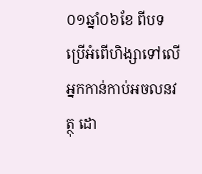០១ឆ្នាំ០៦ខែ ពីបទប្រើអំពើហិង្សាទៅលើអ្នកកាន់កាប់អចលនវត្ថុ ដោ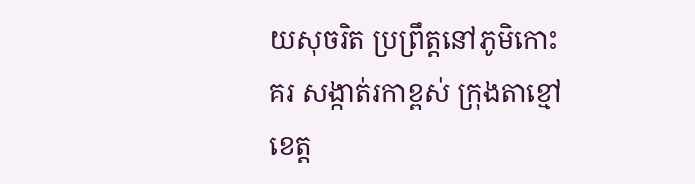យសុចរិត ប្រព្រឹត្តនៅភូមិកោះគរ សង្កាត់រកាខ្ពស់ ក្រុងតាខ្មៅ ខេត្ត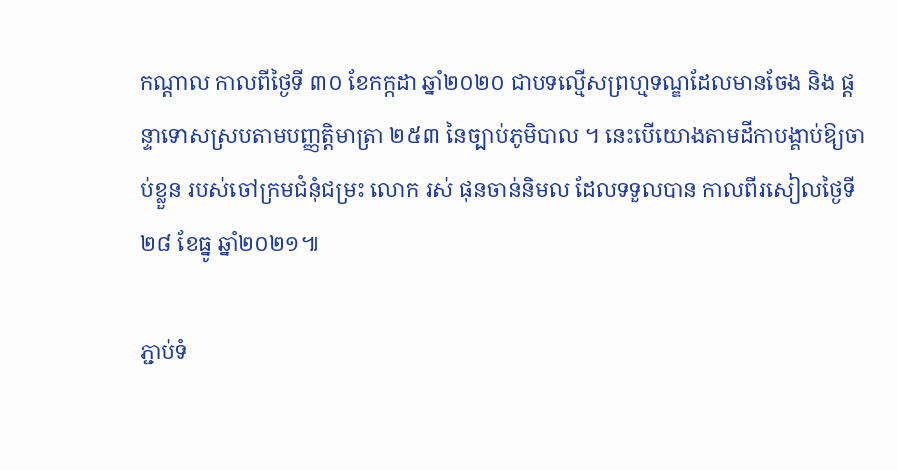កណ្ដាល កាលពីថ្ងៃទី ៣០ ខែកក្កដា ឆ្នាំ២០២០ ជាបទល្មើសព្រហ្មទណ្ឌដែលមានចែង និង ផ្តន្ទាទោសស្របតាមបញ្ញត្តិមាត្រា ២៥៣ នៃច្បាប់ភូមិបាល ។ នេះបើយោងតាមដីកាបង្គាប់ឱ្យចាប់ខ្លួន របស់ចៅក្រមជំនុំជម្រះ លោក រស់ ផុនចាន់និមល ដែលទទួលបាន កាលពីរសៀលថ្ងៃទី២៨ ខែធ្នូ ឆ្នាំ២០២១៕

ភ្ជាប់ទំ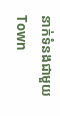នាក់ទំនងជាមួយ Town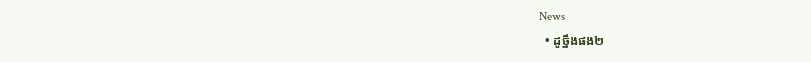News
  • ដូច្នឹងផង២